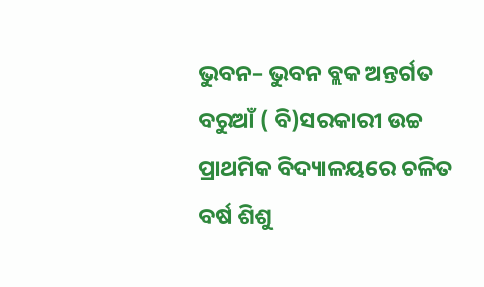ଭୁବନ– ଭୁବନ ବ୍ଲକ ଅନ୍ତର୍ଗତ ବରୁଆଁ ( ବି)ସରକାରୀ ଉଚ୍ଚ ପ୍ରାଥମିକ ବିଦ୍ୟାଳୟରେ ଚଳିତ ବର୍ଷ ଶିଶୁ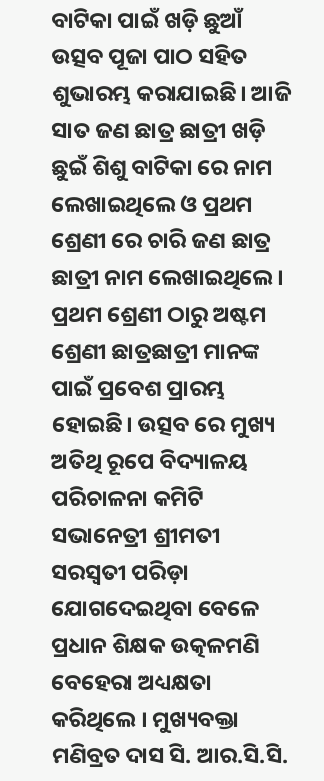ବାଟିକା ପାଇଁ ଖଡ଼ି ଛୁଆଁ ଉତ୍ସବ ପୂଜା ପାଠ ସହିତ ଶୁଭାରମ୍ଭ କରାଯାଇଛି। ଆଜି ସାତ ଜଣ ଛାତ୍ର ଛାତ୍ରୀ ଖଡ଼ି ଛୁଇଁ ଶିଶୁ ବାଟିକା ରେ ନାମ ଲେଖାଇଥିଲେ ଓ ପ୍ରଥମ ଶ୍ରେଣୀ ରେ ଚାରି ଜଣ ଛାତ୍ର ଛାତ୍ରୀ ନାମ ଲେଖାଇଥିଲେ। ପ୍ରଥମ ଶ୍ରେଣୀ ଠାରୁ ଅଷ୍ଟମ ଶ୍ରେଣୀ ଛାତ୍ରଛାତ୍ରୀ ମାନଙ୍କ ପାଇଁ ପ୍ରବେଶ ପ୍ରାରମ୍ଭ ହୋଇଛି। ଉତ୍ସବ ରେ ମୁଖ୍ୟ ଅତିଥି ରୂପେ ବିଦ୍ୟାଳୟ ପରିଚାଳନା କମିଟି ସଭାନେତ୍ରୀ ଶ୍ରୀମତୀ ସରସ୍ଵତୀ ପରିଡ଼ା ଯୋଗଦେଇଥିବା ବେଳେ ପ୍ରଧାନ ଶିକ୍ଷକ ଉତ୍କଳମଣି ବେହେରା ଅଧ୍ୟକ୍ଷତା କରିଥିଲେ । ମୁଖ୍ୟବକ୍ତା ମଣିବ୍ରତ ଦାସ ସି. ଆର.ସି.ସି.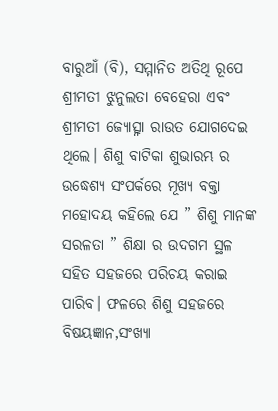ବାରୁଆଁ (ବି), ସମ୍ମାନିତ ଅତିଥି ରୂପେ ଶ୍ରୀମତୀ ଝୁନୁଲତା ବେହେରା ଏବଂ ଶ୍ରୀମତୀ ଜ୍ୟୋତ୍ସ୍ନା ରାଉତ ଯୋଗଦେଇ ଥିଲେ। ଶିଶୁ ବାଟିକା ଶୁଭାରମ୍ଭ ର ଉଦ୍ଧେଶ୍ୟ ସଂପର୍କରେ ମୂଖ୍ୟ ବକ୍ତା ମହୋଦୟ କହିଲେ ଯେ ” ଶିଶୁ ମାନଙ୍କ ସରଳତା ” ଶିକ୍ଷା ର ଉଦଗମ ସ୍ଥଳ ସହିତ ସହଜରେ ପରିଚୟ କରାଇ ପାରିବ। ଫଳରେ ଶିଶୁ ସହଜରେ ବିଷୟଜ୍ଞାନ,ସଂଖ୍ୟା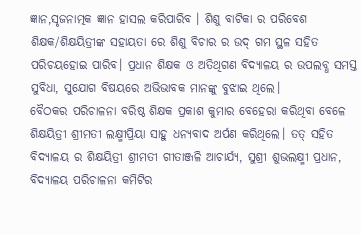ଜ୍ଞାନ,ସୃଜନାତ୍ମକ ଜ୍ଞାନ ହାସଲ କରିପାରିବ । ଶିଶୁ ବାଟିକା ର ପରିବେଶ ଶିକ୍ଷକ/ଶିକ୍ଷୟିତ୍ରୀଙ୍କ ସହାୟତା ରେ ଶିଶୁ ବିଚାର ର ଉଦ୍ ଗମ ସ୍ଥଳ ସହିତ ପରିଚୟହୋଇ ପାରିବ। ପ୍ରଧାନ ଶିକ୍ଷକ ଓ ଅତିଥିଗଣ ବିଦ୍ୟାଳୟ ର ଉପଲବ୍ଧ ସମସ୍ତ ସୁବିଧା, ସୁଯୋଗ ବିଷୟରେ ଅଭିଭାବକ ମାନଙ୍କୁ ବୁଝାଇ ଥିଲେ।
ବୈଠକର ପରିଚାଳନା ବରିଷ୍ଠ ଶିକ୍ଷକ ପ୍ରକାଶ କୁମାର ବେହେରା କରିଥିବା ବେଳେ ଶିକ୍ଷୟିତ୍ରୀ ଶ୍ରୀମତୀ ଲକ୍ଷ୍ମୀପ୍ରିୟା ସାହୁ ଧନ୍ୟବାଦ ଅର୍ପଣ କରିଥିଲେ। ତତ୍ ସହିତ ବିଦ୍ୟାଳୟ ର ଶିକ୍ଷୟିତ୍ରୀ ଶ୍ରୀମତୀ ଗୀତାଞ୍ଜଳି ଆଚାର୍ଯ୍ୟ, ସୁଶ୍ରୀ ଶୁଭଲକ୍ଷ୍ମୀ ପ୍ରଧାନ, ବିଦ୍ୟାଳୟ ପରିଚାଳନା କମିଟିର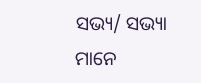ସଭ୍ୟ/ ସଭ୍ୟା ମାନେ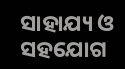ସାହାଯ୍ୟ ଓ ସହଯୋଗ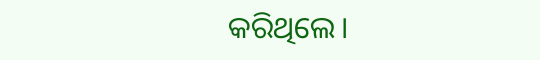କରିଥିଲେ।